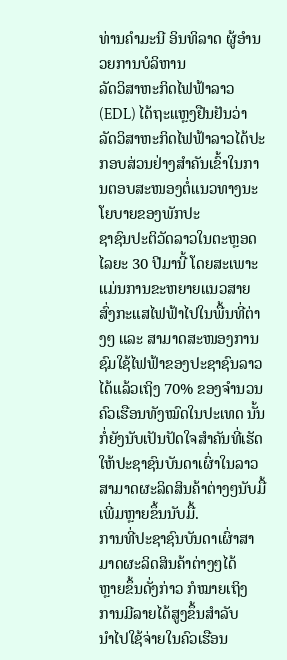ທ່ານຄຳມະນີ ອິນທິລາດ ຜູ້ອຳນວຍການບໍລິຫານ
ລັດວິສາຫະກິດໄຟຟ້າລາວ (EDL) ໄດ້ຖະແຫຼງຢືນຢັນວ່າ ລັດວິສາຫະກິດໄຟຟ້າລາວໄດ້ປະກອບສ່ວນຢ່າງສໍາຄັນເຂົ້າໃນການຕອບສະໜອງຕໍ່ແນວທາງນະໂຍບາຍຂອງພັກປະ
ຊາຊົນປະຕິວັດລາວໃນຕະຫຼອດໄລຍະ 30 ປີມານີ້ ໂດຍສະເພາະແມ່ນການຂະຫຍາຍແນວສາຍສົ່ງກະແສໄຟຟ້າໄປໃນພື້ນທີ່ຕ່າງໆ ແລະ ສາມາດສະໜອງການຊົມໃຊ້ໄຟຟ້າຂອງປະຊາຊົນລາວໄດ້ແລ້ວເຖິງ 70% ຂອງຈຳນວນຄົວເຮືອນທັງໝົດໃນປະເທດ ນັ້ນກໍ່ຍັງນັບເປັນປັດໃຈສຳຄັນທີ່ເຮັດໃຫ້ປະຊາຊົນບັນດາເຜົ່າໃນລາວສາມາດຜະລິດສິນຄ້າຕ່າງໆນັບມື້ເພີ່ມຫຼາຍຂຶ້ນນັບມື້.
ການທີ່ປະຊາຊົນບັນດາເຜົ່າສາ
ມາດຜະລິດສິນຄ້າຕ່າງໆໄດ້
ຫຼາຍຂຶ້ນດັ່ງກ່າວ ກໍໝາຍເຖິງ
ການມີລາຍໄດ້ສູງຂຶ້ນສຳລັບ
ນຳໄປໃຊ້ຈ່າຍໃນຄົວເຮືອນ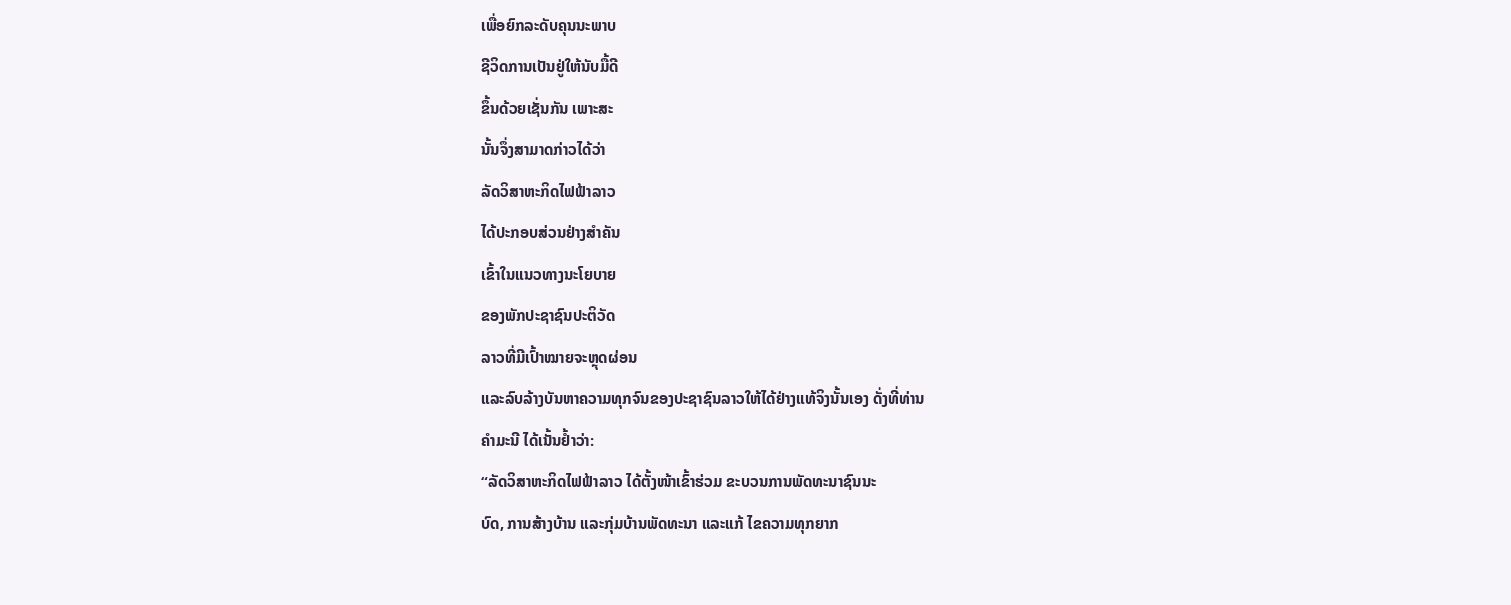ເພື່ອຍົກລະດັບຄຸນນະພາບ
ຊີວິດການເປັນຢູ່ໃຫ້ນັບມື້ດີ
ຂຶ້ນດ້ວຍເຊັ່ນກັນ ເພາະສະ
ນັ້ນຈຶ່ງສາມາດກ່າວໄດ້ວ່າ
ລັດວິສາຫະກິດໄຟຟ້າລາວ
ໄດ້ປະກອບສ່ວນຢ່າງສຳຄັນ
ເຂົ້າໃນແນວທາງນະໂຍບາຍ
ຂອງພັກປະຊາຊົນປະຕິວັດ
ລາວທີ່ມີເປົ້າໝາຍຈະຫຼຸດຜ່ອນ
ແລະລົບລ້າງບັນຫາຄວາມທຸກຈົນຂອງປະຊາຊົນລາວໃຫ້ໄດ້ຢ່າງແທ້ຈິງນັ້ນເອງ ດັ່ງທີ່ທ່ານ
ຄຳມະນີ ໄດ້ເນັ້ນຢ້ຳວ່າ:
“ລັດວິສາຫະກິດໄຟຟ້າລາວ ໄດ້ຕັ້ງໜ້າເຂົ້າຮ່ວມ ຂະບວນການພັດທະນາຊົນນະ
ບົດ, ການສ້າງບ້ານ ແລະກຸ່ມບ້ານພັດທະນາ ແລະແກ້ ໄຂຄວາມທຸກຍາກ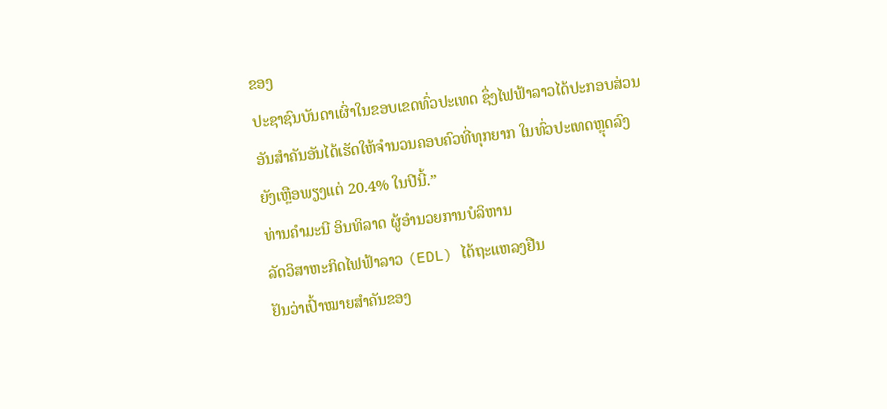ຂອງ
ປະຊາຊົນບັນດາເຜົ່າໃນຂອບເຂດທົ່ວປະເທດ ຊຶ່ງໄຟຟ້າລາວໄດ້ປະກອບສ່ວນ
ອັນສຳຄັນອັນໄດ້ເຮັດໃຫ້ຈຳນວນຄອບຄົວທີ່ທຸກຍາກ ໃນທົ່ວປະເທດຫຼຸດລົງ
ຍັງເຫຼືອພຽງແຕ່ 20.4% ໃນປີນີ້.”
ທ່ານຄໍາມະນີ ອິນທິລາດ ຜູ້ອຳນວຍການບໍລິຫານ
ລັດວິສາຫະກິດໄຟຟ້າລາວ (EDL) ໄດ້ຖະແຫລງຢືນ
ຢັນວ່າເປົ້າໝາຍສຳຄັນຂອງ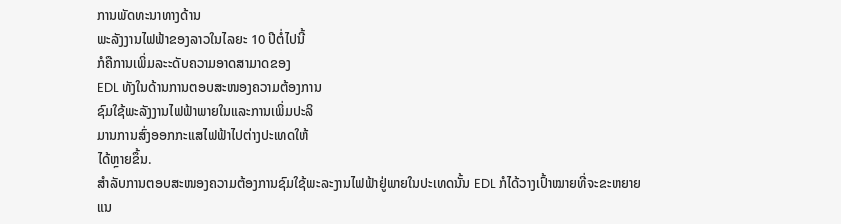ການພັດທະນາທາງດ້ານ
ພະລັງງານໄຟຟ້າຂອງລາວໃນໄລຍະ 10 ປີຕໍ່ໄປນີ້
ກໍຄືການເພິ່ມລະະດັບຄວາມອາດສາມາດຂອງ
EDL ທັງໃນດ້ານການຕອບສະໜອງຄວາມຕ້ອງການ
ຊົມໃຊ້ພະລັງງານໄຟຟ້າພາຍໃນແລະການເພິ່ມປະລິ
ມານການສົ່ງອອກກະແສໄຟຟ້າໄປຕ່າງປະເທດໃຫ້
ໄດ້ຫຼາຍຂຶ້ນ.
ສຳລັບການຕອບສະໜອງຄວາມຕ້ອງການຊົມໃຊ້ພະລະງານໄຟຟ້າຢູ່ພາຍໃນປະເທດນັ້ນ EDL ກໍໄດ້ວາງເປົ້າໝາຍທີ່ຈະຂະຫຍາຍແນ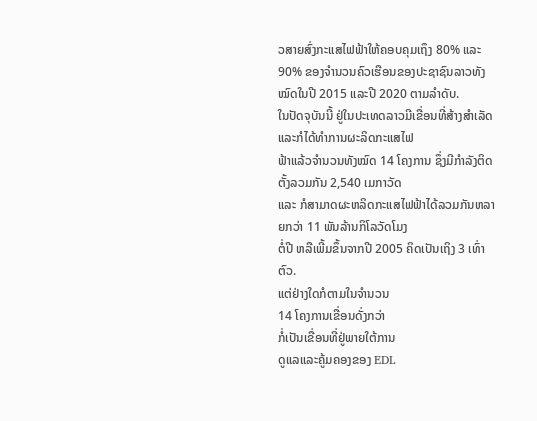ວສາຍສົ່ງກະແສໄຟຟ້າໃຫ້ຄອບຄຸມເຖຶງ 80% ແລະ 90% ຂອງຈຳນວນຄົວເຮືອນຂອງປະຊາຊົນລາວທັງໝົດໃນປີ 2015 ແລະປີ 2020 ຕາມລຳດັບ.
ໃນປັດຈຸບັນນີ້ ຢູ່ໃນປະເທດລາວມີເຂື່ອນທີ່ສ້າງສໍາເລັດ ແລະກໍໄດ້ທໍາການຜະລິດກະແສໄຟ
ຟ້າແລ້ວຈຳນວນທັງໝົດ 14 ໂຄງການ ຊຶ່ງມີກຳລັງຕິດຕັ້ງລວມກັນ 2,540 ເມກາວັດ
ແລະ ກໍສາມາດຜະຫລິດກະແສໄຟຟ້າໄດ້ລວມກັນຫລາຍກວ່າ 11 ພັນລ້ານກິໂລວັດໂມງ
ຕໍ່ປີ ຫລືເພີ້ມຂຶ້ນຈາກປີ 2005 ຄິດເປັນເຖິງ 3 ເທົ່າຕົວ.
ແຕ່ຢ່າງໃດກໍຕາມໃນຈຳນວນ
14 ໂຄງການເຂື່ອນດັ່ງກວ່າ
ກໍ່ເປັນເຂື່ອນທີ່ຢູ່ພາຍໃຕ້ການ
ດູແລແລະຄູ້ມຄອງຂອງ EDL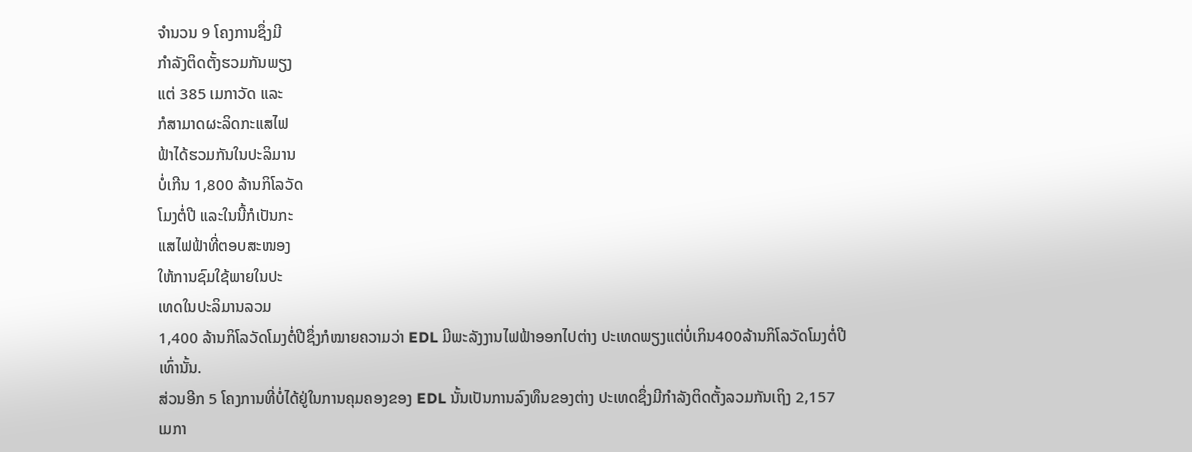ຈໍານວນ 9 ໂຄງການຊຶ່ງມີ
ກໍາລັງຕິດຕັ້ງຮວມກັນພຽງ
ແຕ່ 385 ເມກາວັດ ແລະ
ກໍສາມາດຜະລິດກະແສໄຟ
ຟ້າໄດ້ຮວມກັນໃນປະລິມານ
ບໍ່ເກີນ 1,800 ລ້ານກິໂລວັດ
ໂມງຕໍ່ປີ ແລະໃນນີ້ກໍເປັນກະ
ແສໄຟຟ້າທີ່ຕອບສະໜອງ
ໃຫ້ການຊົມໃຊ້ພາຍໃນປະ
ເທດໃນປະລິມານລວມ
1,400 ລ້ານກິໂລວັດໂມງຕໍ່ປີຊຶ່ງກໍໝາຍຄວາມວ່າ EDL ມີພະລັງງານໄຟຟ້າອອກໄປຕ່າງ ປະເທດພຽງແຕ່ບໍ່ເກິນ400ລ້ານກິໂລວັດໂມງຕໍ່ປີເທົ່ານັ້ນ.
ສ່ວນອີກ 5 ໂຄງການທີ່ບໍ່ໄດ້ຢູ່ໃນການຄຸມຄອງຂອງ EDL ນັ້ນເປັນການລົງທຶນຂອງຕ່າງ ປະເທດຊຶ່ງມີກໍາລັງຕິດຕັ້ງລວມກັນເຖິງ 2,157 ເມກາ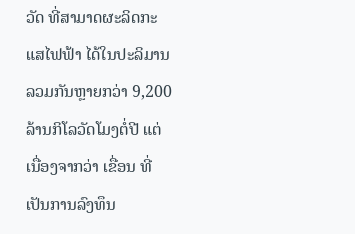ວັດ ທີ່ສາມາດຜະລິດກະແສໄຟຟ້າ ໄດ້ໃນປະລິມານລວມກັນຫຼາຍກວ່າ 9,200 ລ້ານກິໂລວັດໂມງຕໍ່ປີ ແຕ່ເນື່ອງຈາກວ່າ ເຂື່ອນ ທີ່ເປັນການລົງທຶນ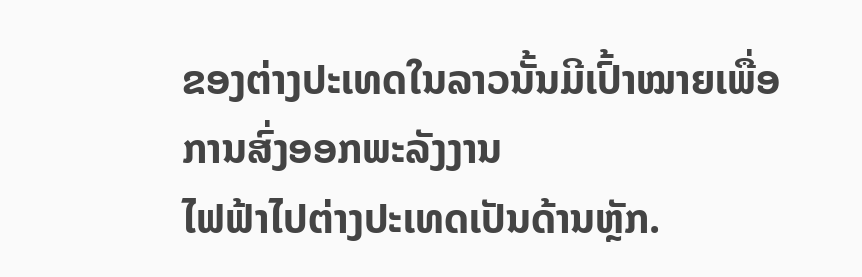ຂອງຕ່າງປະເທດໃນລາວນັ້ນມີເປົ້າໝາຍເພື່ອການສົ່ງອອກພະລັງງານ
ໄຟຟ້າໄປຕ່າງປະເທດເປັນດ້ານຫຼັກ.